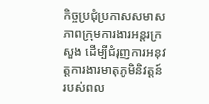កិច្ចប្រជុំប្រកាសសមាសភាពក្រុមការងារអន្តរក្រសួង ដើម្បីជំរុញការអនុវត្តការងារមាតុភូមិនិវត្តន៍របស់ពល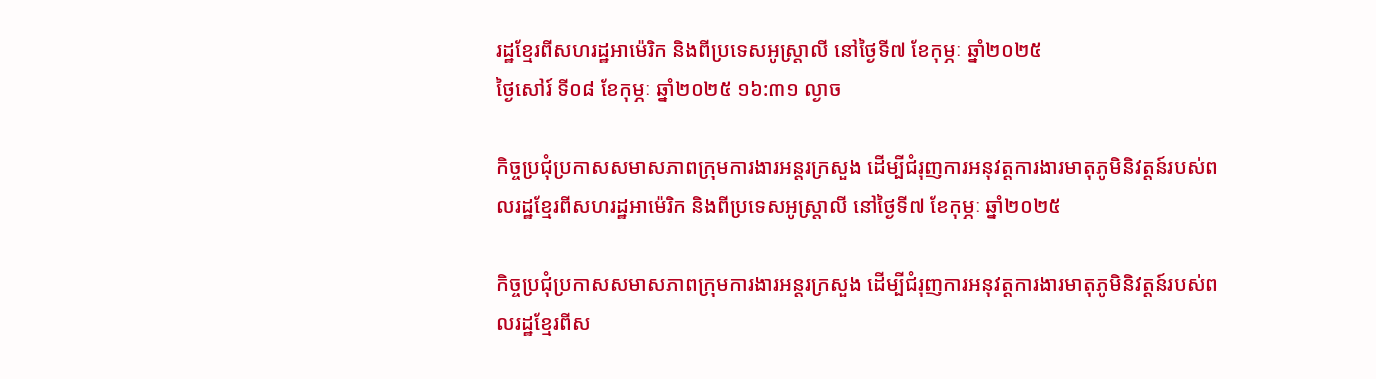រដ្ឋខ្មែរពីសហរដ្ឋអាម៉េរិក និងពីប្រទេសអូស្រ្តាលី នៅថ្ងៃទី៧ ខែកុម្ភៈ ឆ្នាំ២០២៥
ថ្ងៃសៅរ៍ ទី០៨ ខែកុម្ភៈ ឆ្នាំ២០២៥ ១៦:៣១ ល្ងាច

កិច្ចប្រជុំប្រកាសសមាសភាពក្រុមការងារអន្តរក្រសួង ដើម្បីជំរុញការអនុវត្តការងារមាតុភូមិនិវត្តន៍របស់ពលរដ្ឋខ្មែរពីសហរដ្ឋអាម៉េរិក និងពីប្រទេសអូស្រ្តាលី នៅថ្ងៃទី៧ ខែកុម្ភៈ ឆ្នាំ២០២៥

កិច្ចប្រជុំប្រកាសសមាសភាពក្រុមការងារអន្តរក្រសួង ដើម្បីជំរុញការអនុវត្តការងារមាតុភូមិនិវត្តន៍របស់ពលរដ្ឋខ្មែរពីស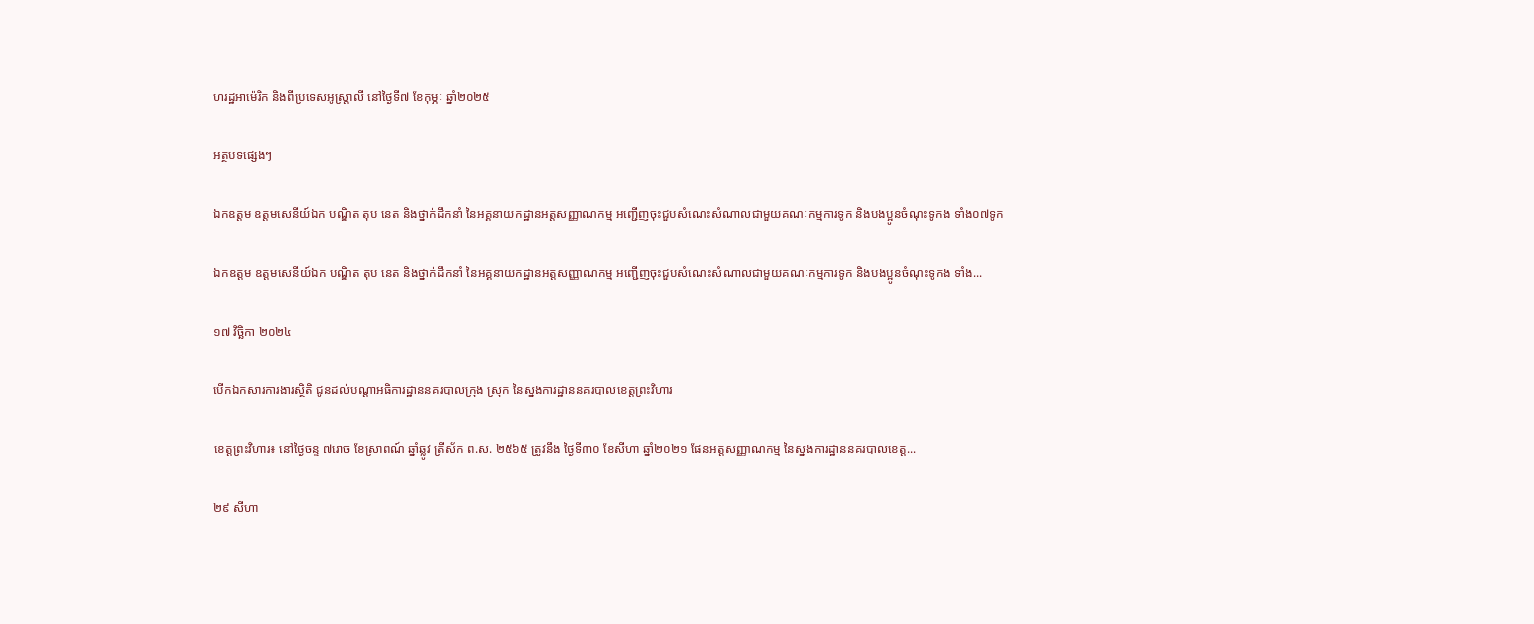ហរដ្ឋអាម៉េរិក និងពីប្រទេសអូស្រ្តាលី នៅថ្ងៃទី៧ ខែកុម្ភៈ ឆ្នាំ២០២៥

អត្ថបទផ្សេងៗ

ឯកឧត្តម ឧត្តមសេនីយ៍ឯក បណ្ឌិត តុប នេត និងថ្នាក់ដឹកនាំ នៃអគ្គនាយកដ្ឋានអត្តសញ្ញាណកម្ម អញ្ជើញចុះជួបសំណេះសំណាលជាមួយគណៈកម្មការទូក និងបងប្អូនចំណុះទូកង ទាំង០៧ទូក

ឯកឧត្តម ឧត្តមសេនីយ៍ឯក បណ្ឌិត តុប នេត និងថ្នាក់ដឹកនាំ នៃអគ្គនាយកដ្ឋានអត្តសញ្ញាណកម្ម អញ្ជើញចុះជួបសំណេះសំណាលជាមួយគណៈកម្មការទូក និងបងប្អូនចំណុះទូកង ទាំង...

១៧ វិច្ឆិកា ២០២៤

បើកឯកសារការងារស្ថិតិ ជូនដល់បណ្តាអធិការដ្ឋាននគរបាលក្រុង ស្រុក នៃស្នងការដ្ឋាននគរបាលខេត្តព្រះវិហារ

ខេត្តព្រះវិហារ៖ នៅថ្ងៃចន្ទ ៧រោច ខែស្រាពណ៍ ឆ្នាំឆ្លូវ ត្រីស័ក ព.ស. ២៥៦៥ ត្រូវនឹង ថ្ងៃទី៣០ ខែសីហា ឆ្នាំ២០២១ ផែនអត្តសញ្ញាណកម្ម នៃស្នងការដ្ឋាននគរបាលខេត្ត...

២៩ សីហា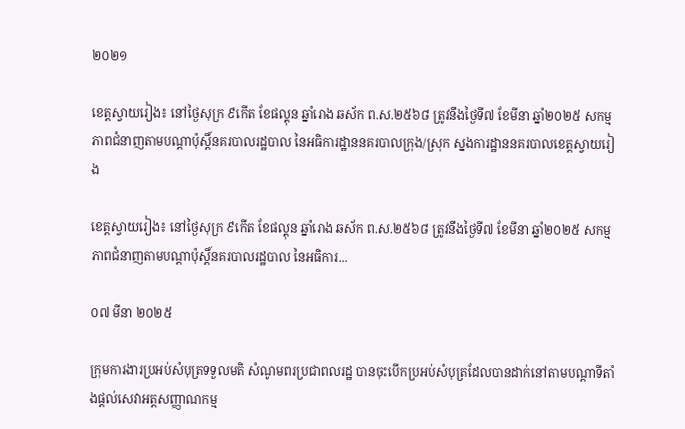២០២១

ខេត្តស្វាយរៀង៖ នៅថ្ងៃសុក្រ ៩កើត ខែផល្គុន ឆ្នាំរោង ឆស័ក ព.ស.២៥៦៨ ត្រូវនឹងថ្ងៃទី៧ ខែមីនា ឆ្នាំ២០២៥ សកម្មភាពជំនាញតាមបណ្តាប៉ុស្តិ៍នគរបាលរដ្ឋបាល នៃអធិការដ្ឋាននគរបាលក្រុង/ស្រុក ស្នងការដ្ឋាននគរបាលខេត្តស្វាយរៀង

ខេត្តស្វាយរៀង៖ នៅថ្ងៃសុក្រ ៩កើត ខែផល្គុន ឆ្នាំរោង ឆស័ក ព.ស.២៥៦៨ ត្រូវនឹងថ្ងៃទី៧ ខែមីនា ឆ្នាំ២០២៥ សកម្មភាពជំនាញតាមបណ្តាប៉ុស្តិ៍នគរបាលរដ្ឋបាល នៃអធិការ...

០៧ មីនា ២០២៥

ក្រុមការងារប្រអប់សំបុត្រទទួលមតិ សំណូមពរប្រជាពលរដ្ឋ បានចុះបើកប្រអប់សំបុត្រដែលបានដាក់នៅតាមបណ្តាទីតាំងផ្តល់សេវាអត្តសញ្ញាណកម្ម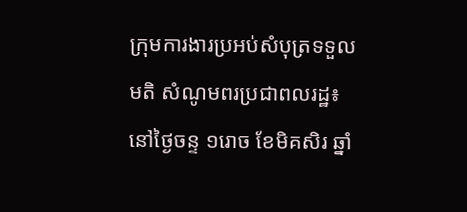ក្រុមការងារប្រអប់សំបុត្រទទួលមតិ សំណូមពរប្រជាពលរដ្ឋ៖ នៅថ្ងៃចន្ទ ១រោច ខែមិគសិរ ឆ្នាំ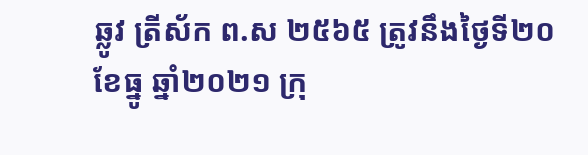ឆ្លូវ ត្រីស័ក ព.ស ២៥៦៥ ត្រូវនឹងថ្ងៃទី២០ ខែធ្នូ ឆ្នាំ២០២១ ក្រុ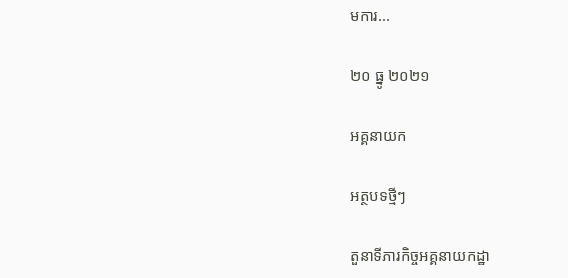មការ...

២០ ធ្នូ ២០២១

អគ្គនាយក

អត្ថបទថ្មីៗ

តួនាទីភារកិច្ចអគ្គនាយកដ្ឋា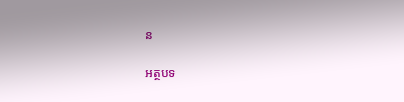ន

អត្ថបទ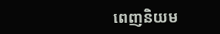ពេញនិយម